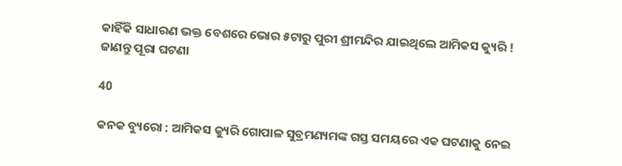କାହିଁକି ସାଧାରଣ ଭକ୍ତ ବେଶରେ ଭୋର ୫ଟାରୁ ପୁରୀ ଶ୍ରୀମନ୍ଦିର ଯାଇଥିଲେ ଆମିକସ କ୍ୟୁରି ! ଜାଣନ୍ତୁ ପୂରା ଘଟଣା

40

କନକ ବ୍ୟୁରୋ : ଆମିକସ କ୍ୟୁରି ଗୋପାଳ ସୁବ୍ରମଣ୍ୟମଙ୍କ ଗସ୍ତ ସମୟରେ ଏକ ଘଟଣାକୁ ନେଇ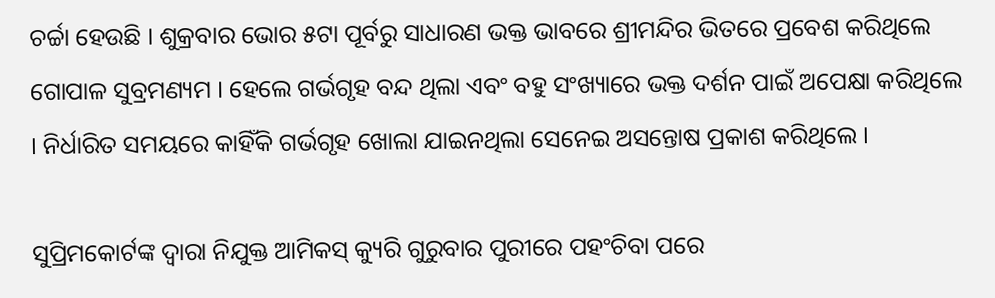ଚର୍ଚ୍ଚା ହେଉଛି । ଶୁକ୍ରବାର ଭୋର ୫ଟା ପୂର୍ବରୁ ସାଧାରଣ ଭକ୍ତ ଭାବରେ ଶ୍ରୀମନ୍ଦିର ଭିତରେ ପ୍ରବେଶ କରିଥିଲେ ଗୋପାଳ ସୁବ୍ରମଣ୍ୟମ । ହେଲେ ଗର୍ଭଗୃହ ବନ୍ଦ ଥିଲା ଏବଂ ବହୁ ସଂଖ୍ୟାରେ ଭକ୍ତ ଦର୍ଶନ ପାଇଁ ଅପେକ୍ଷା କରିଥିଲେ । ନିର୍ଧାରିତ ସମୟରେ କାହିଁକି ଗର୍ଭଗୃହ ଖୋଲା ଯାଇନଥିଲା ସେନେଇ ଅସନ୍ତୋଷ ପ୍ରକାଶ କରିଥିଲେ ।

ସୁପ୍ରିମକୋର୍ଟଙ୍କ ଦ୍ୱାରା ନିଯୁକ୍ତ ଆମିକସ୍ କ୍ୟୁରି ଗୁରୁବାର ପୁରୀରେ ପହଂଚିବା ପରେ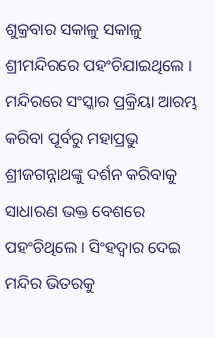ଶୁକ୍ରବାର ସକାଳୁ ସକାଳୁ ଶ୍ରୀମନ୍ଦିରରେ ପହଂଚିଯାଇଥିଲେ । ମନ୍ଦିରରେ ସଂସ୍କାର ପ୍ରକ୍ରିୟା ଆରମ୍ଭ କରିବା ପୂର୍ବରୁ ମହାପ୍ରଭୁ ଶ୍ରୀଜଗନ୍ନାଥଙ୍କୁ ଦର୍ଶନ କରିବାକୁ ସାଧାରଣ ଭକ୍ତ ବେଶରେ ପହଂଚିଥିଲେ । ସିଂହଦ୍ୱାର ଦେଇ ମନ୍ଦିର ଭିତରକୁ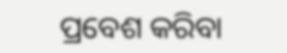ପ୍ରବେଶ କରିବା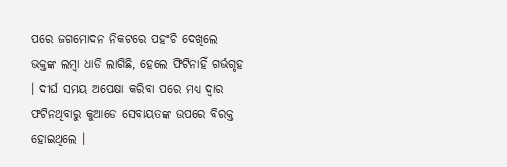ପରେ ଜଗମୋଦନ ନିକଟରେ ପହଂଚି ଦେଖିଲେ ଭକ୍ତଙ୍କ ଲମ୍ବା ଧାଡି ଲାଗିଛି, ହେଲେ ଫିଟିନାହିଁ ଗର୍ଭଗୃହ । ଦୀର୍ଘ ସମୟ ଅପେକ୍ଷା କରିବା ପରେ ମଧ୍ୟ ଦ୍ୱାର ଫଟିନଥିବାରୁ କୁଆଡେ ସେବାୟତଙ୍କ ଉପରେ ବିରକ୍ତ ହୋଇଥିଲେ ।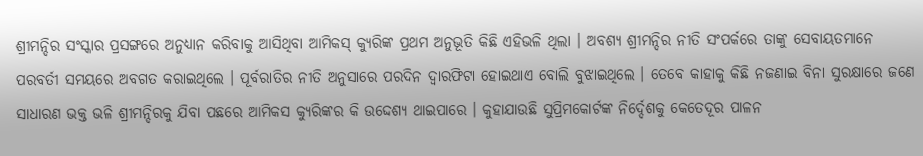ଶ୍ରୀମନ୍ଦିର ସଂସ୍କାର ପ୍ରସଙ୍ଗରେ ଅନୁଧ୍ୟାନ କରିବାକୁ ଆସିଥିବା ଆମିକସ୍ କ୍ୟୁରିଙ୍କ ପ୍ରଥମ ଅନୁଭୂତି କିଛି ଏହିଭଳି ଥିଲା । ଅବଶ୍ୟ ଶ୍ରୀମନ୍ଦିର ନୀତି ସଂପର୍କରେ ତାଙ୍କୁ ସେବାୟତମାନେ ପରବର୍ତୀ ସମୟରେ ଅବଗତ କରାଇଥିଲେ । ପୂର୍ବରାତିର ନୀତି ଅନୁସାରେ ପରଦିନ ଦ୍ୱାରଫିଟା ହୋଇଥାଏ ବୋଲି ବୁଝାଇଥିଲେ । ତେବେ କାହାକୁ କିଛି ନଜଣାଇ ବିନା ସୁରକ୍ଷାରେ ଜଣେ ସାଧାରଣ ଭକ୍ତ ଭଳି ଶ୍ରୀମନ୍ଦିରକୁ ଯିବା ପଛରେ ଆମିକସ କ୍ୟୁରିଙ୍କର କି ଉଦ୍ଦେଶ୍ୟ ଥାଇପାରେ । କୁହାଯାଉଛି ସୁପ୍ରିମକୋର୍ଟଙ୍କ ନିର୍ଦ୍ଦେଶକୁ କେତେଦୂର ପାଳନ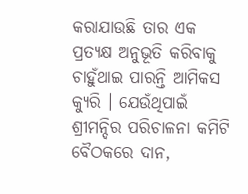କରାଯାଉଛି ତାର ଏକ ପ୍ରତ୍ୟକ୍ଷ ଅନୁଭୂତି କରିବାକୁ ଚାହୁଁଥାଇ ପାରନ୍ତି ଆମିକସ କ୍ୟୁରି । ଯେଉଁଥିପାଇଁ ଶ୍ରୀମନ୍ଦିର ପରିଚାଳନା କମିଟି ବୈଠକରେ ଦାନ,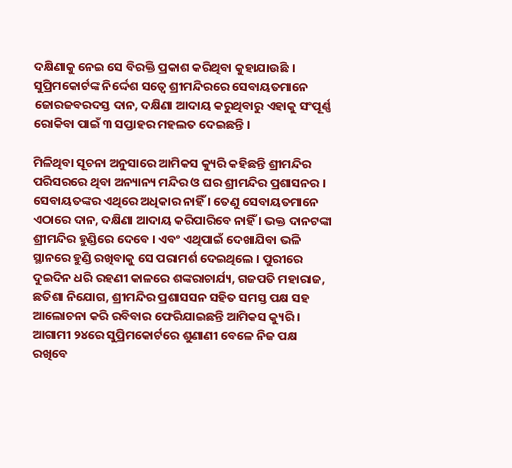ଦକ୍ଷିଣାକୁ ନେଇ ସେ ବିରକ୍ତି ପ୍ରକାଶ କରିଥିବା କୁହାଯାଉଛି । ସୁପ୍ରିମକୋର୍ଟଙ୍କ ନିର୍ଦ୍ଦେଶ ସତ୍ୱେ ଶ୍ରୀମନ୍ଦିରରେ ସେବାୟତମାନେ ଜୋରଜବରଦସ୍ତ ଦାନ, ଦକ୍ଷିଣା ଆଦାୟ କରୁଥିବାରୁ ଏହାକୁ ସଂପୂର୍ଣ୍ଣ ରୋକିବା ପାଇଁ ୩ ସପ୍ତାହର ମହଲତ ଦେଇଛନ୍ତି ।

ମିଳିଥିବା ସୂଚନା ଅନୁସାରେ ଆମିକସ କ୍ୟୁରି କହିଛନ୍ତି ଶ୍ରୀମନ୍ଦିର ପରିସରରେ ଥିବା ଅନ୍ୟାନ୍ୟ ମନ୍ଦିର ଓ ଘର ଶ୍ରୀମନ୍ଦିର ପ୍ରଶାସନର । ସେବାୟତଙ୍କର ଏଥିରେ ଅଧିକାର ନାହିଁ । ତେଣୁ ସେବାୟତମାନେ ଏଠାରେ ଦାନ, ଦକ୍ଷିଣା ଆଦାୟ କରିପାରିବେ ନାହିଁ । ଭକ୍ତ ଦାନଟଙ୍କା ଶ୍ରୀମନ୍ଦିର ହୁଣ୍ଡିରେ ଦେବେ । ଏବଂ ଏଥିପାଇଁ ଦେଖାଯିବା ଭଳି ସ୍ଥାନରେ ହୁଣ୍ଡି ରଖିବାକୁ ସେ ପରାମର୍ଶ ଦେଇଥିଲେ । ପୁରୀରେ ଦୁଇଦିନ ଧରି ରହଣୀ କାଳରେ ଶଙ୍କରାଚାର୍ଯ୍ୟ, ଗଜପତି ମହାରାଜ, ଛତିଶା ନିଯୋଗ, ଶ୍ରୀମନ୍ଦିର ପ୍ରଶାସସନ ସହିତ ସମସ୍ତ ପକ୍ଷ ସହ ଆଲୋଚନା କରି ରବିବାର ଫେରିଯାଇଛନ୍ତି ଆମିକସ କ୍ୟୁରି । ଆଗାମୀ ୨୪ରେ ସୁପ୍ରିମକୋର୍ଟରେ ଶୁଣାଣୀ ବେଳେ ନିଜ ପକ୍ଷ ରଖିବେ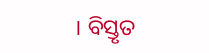। ବିସ୍ତୃତ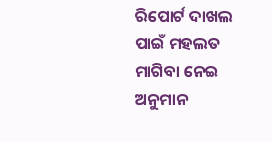ରିପୋର୍ଟ ଦାଖଲ ପାଇଁ ମହଲତ ମାଗିବା ନେଇ ଅନୁମାନ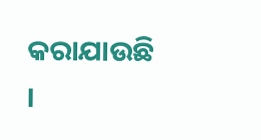କରାଯାଉଛି ।